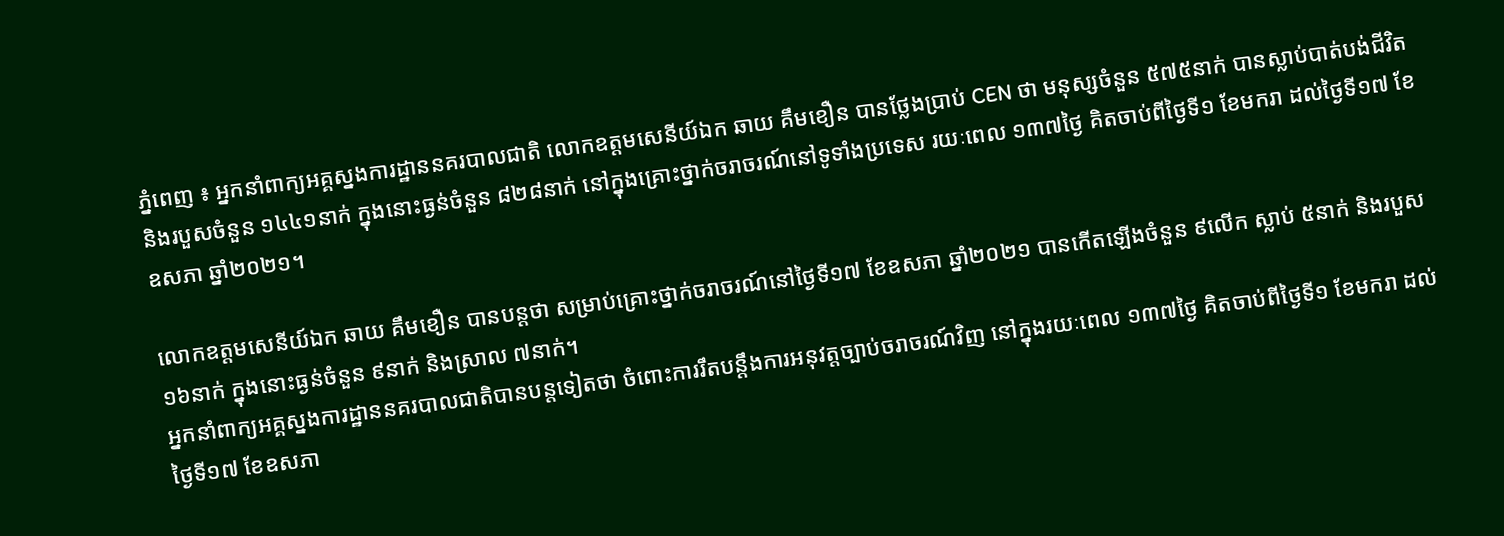ភ្នំពេញ ៖ អ្នកនាំពាក្យអគ្គស្នងការដ្ឋាននគរបាលជាតិ លោកឧត្តមសេនីយ៍ឯក ឆាយ គឹមខឿន បានថ្លែងប្រាប់ CEN ថា មនុស្សចំនួន ៥៧៥នាក់ បានស្លាប់បាត់បង់ជីវិត និងរបួសចំនួន ១៤៤១នាក់ ក្នុងនោះធ្ងន់ចំនួន ៨២៨នាក់ នៅក្នុងគ្រោះថ្នាក់ចរាចរណ៍នៅទូទាំងប្រទេស រយៈពេល ១៣៧ថ្ងៃ គិតចាប់ពីថ្ងៃទី១ ខែមករា ដល់ថ្ងៃទី១៧ ខែឧសភា ឆ្នាំ២០២១។

លោកឧត្តមសេនីយ៍ឯក ឆាយ គឹមខឿន បានបន្តថា សម្រាប់គ្រោះថ្នាក់ចរាចរណ៍នៅថ្ងៃទី១៧ ខែឧសភា ឆ្នាំ២០២១ បានកើតឡើងចំនួន ៩លើក ស្លាប់ ៥នាក់ និងរបួស ១៦នាក់ ក្នុងនោះធ្ងន់ចំនួន ៩នាក់ និងស្រាល ៧នាក់។
អ្នកនាំពាក្យអគ្គស្នងការដ្ឋាននគរបាលជាតិបានបន្តទៀតថា ចំពោះការរឹតបន្តឹងការអនុវត្តច្បាប់ចរាចរណ៍វិញ នៅក្នុងរយៈពេល ១៣៧ថ្ងៃ គិតចាប់ពីថ្ងៃទី១ ខែមករា ដល់ថ្ងៃទី១៧ ខែឧសភា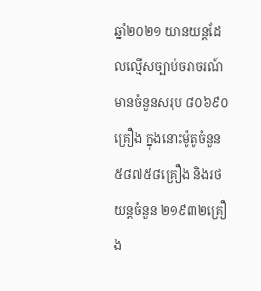ឆ្នាំ២០២១ យានយន្តដែលល្មើសច្បាប់ចរាចរណ៍មានចំនួនសរុប ៨០៦៩០គ្រឿង ក្នុងនោះម៉ូតូចំនួន ៥៨៧៥៨គ្រឿង និងរថយន្តចំនួន ២១៩៣២គ្រឿង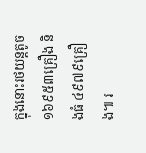ក្នុងនោះរថយន្តតូច ១៦៩៥៣គ្រឿង និងធំ ៤៩៧៩គ្រឿង៕ រ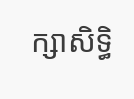ក្សាសិទ្ធិ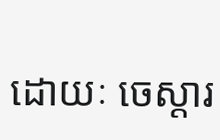ដោយៈ ចេស្តារ